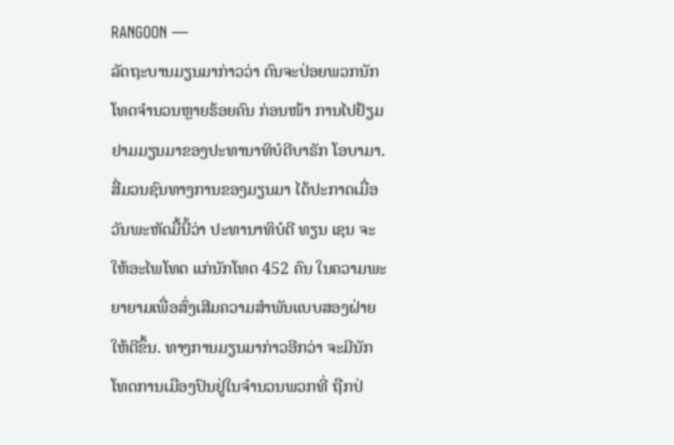RANGOON —
ລັດຖະບານມຽນມາກ່າວວ່າ ຕົນຈະປ່ອຍພວກນັກໂທດຈໍານວນຫຼາຍຮ້ອຍຄົນ ກ່ອນໜ້າ ການໄປຢ້ຽມຢາມມຽນມາຂອງປະທານາທິບໍດີບາຣັກ ໂອບາມາ.
ສື່ມວນຊົນທາງການຂອງມຽນມາ ໄດ້ປະກາດເມື່ອວັນພະຫັດມື້ນີ້ວ່າ ປະທານາທິບໍດີ ທຽນ ເຊນ ຈະໃຫ້ອະໄພໂທດ ແກ່ນັກໂທດ 452 ຄົນ ໃນຄວາມພະຍາຍາມເພື່ອສົ່ງເສີມຄວາມສໍາພັນແບບສອງຝ່າຍໃຫ້ດີຂຶ້ນ. ທາງການມຽນມາກ່າວອີກວ່າ ຈະມີນັກໂທດການເມືອງປົນຢູ່ໃນຈໍານວນພວກທີ່ ຖືກປ່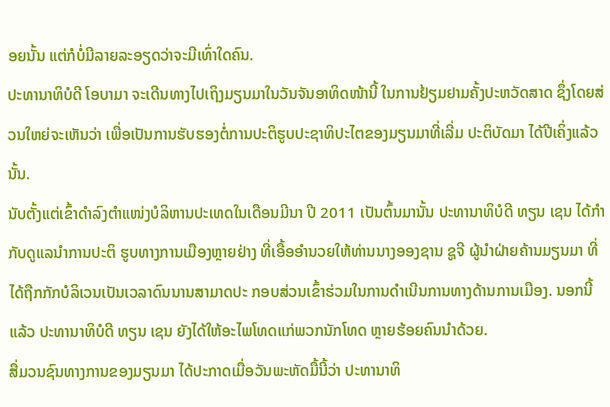ອຍນັ້ນ ແຕ່ກໍບໍ່ມີລາຍລະອຽດວ່າຈະມີເທົ່າໃດຄົນ.
ປະທານາທິບໍດີ ໂອບາມາ ຈະເດີນທາງໄປເຖິງມຽນມາໃນວັນຈັນອາທິດໜ້ານີ້ ໃນການຢ້ຽມຢາມຄັ້ງປະຫວັດສາດ ຊຶ່ງໂດຍສ່ວນໃຫຍ່ຈະເຫັນວ່າ ເພື່ອເປັນການຮັບຮອງຕໍ່ການປະຕິຮູບປະຊາທິປະໄຕຂອງມຽນມາທີ່ເລີ່ມ ປະຕິບັດມາ ໄດ້ປີເຄິ່ງແລ້ວນັ້ນ.
ນັບຕັ້ງແຕ່ເຂົ້າດໍາລົງຕໍາແໜ່ງບໍລິຫານປະເທດໃນເດືອນມີນາ ປີ 2011 ເປັນຕົ້ນມານັ້ນ ປະທານາທິບໍດີ ທຽນ ເຊນ ໄດ້ກໍາກັບດູແລນໍາການປະຕິ ຮູບທາງການເມືອງຫຼາຍຢ່າງ ທີ່ເອື້ອອໍານວຍໃຫ້ທ່ານນາງອອງຊານ ຊູຈີ ຜູ້ນຳຝ່າຍຄ້ານມຽນມາ ທີ່ໄດ້ຖືກກັກບໍລິເວນເປັນເວລາດົນນານສາມາດປະ ກອບສ່ວນເຂົ້າຮ່ວມໃນການດໍາເນີນການທາງດ້ານການເມືອງ. ນອກນີ້ແລ້ວ ປະທານາທິບໍດີ ທຽນ ເຊນ ຍັງໄດ້ໃຫ້ອະໄພໂທດແກ່ພວກນັກໂທດ ຫຼາຍຮ້ອຍຄົນນໍາດ້ວຍ.
ສື່ມວນຊົນທາງການຂອງມຽນມາ ໄດ້ປະກາດເມື່ອວັນພະຫັດມື້ນີ້ວ່າ ປະທານາທິ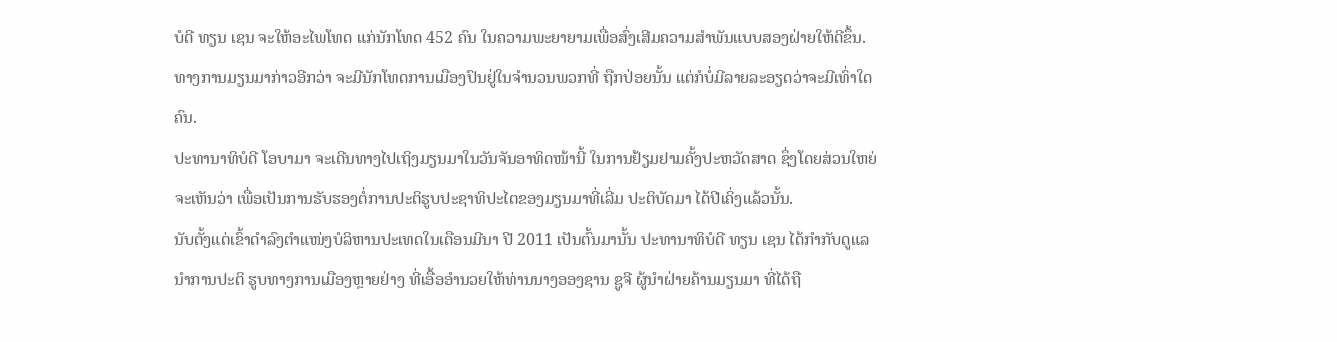ບໍດີ ທຽນ ເຊນ ຈະໃຫ້ອະໄພໂທດ ແກ່ນັກໂທດ 452 ຄົນ ໃນຄວາມພະຍາຍາມເພື່ອສົ່ງເສີມຄວາມສໍາພັນແບບສອງຝ່າຍໃຫ້ດີຂຶ້ນ. ທາງການມຽນມາກ່າວອີກວ່າ ຈະມີນັກໂທດການເມືອງປົນຢູ່ໃນຈໍານວນພວກທີ່ ຖືກປ່ອຍນັ້ນ ແຕ່ກໍບໍ່ມີລາຍລະອຽດວ່າຈະມີເທົ່າໃດຄົນ.
ປະທານາທິບໍດີ ໂອບາມາ ຈະເດີນທາງໄປເຖິງມຽນມາໃນວັນຈັນອາທິດໜ້ານີ້ ໃນການຢ້ຽມຢາມຄັ້ງປະຫວັດສາດ ຊຶ່ງໂດຍສ່ວນໃຫຍ່ຈະເຫັນວ່າ ເພື່ອເປັນການຮັບຮອງຕໍ່ການປະຕິຮູບປະຊາທິປະໄຕຂອງມຽນມາທີ່ເລີ່ມ ປະຕິບັດມາ ໄດ້ປີເຄິ່ງແລ້ວນັ້ນ.
ນັບຕັ້ງແຕ່ເຂົ້າດໍາລົງຕໍາແໜ່ງບໍລິຫານປະເທດໃນເດືອນມີນາ ປີ 2011 ເປັນຕົ້ນມານັ້ນ ປະທານາທິບໍດີ ທຽນ ເຊນ ໄດ້ກໍາກັບດູແລນໍາການປະຕິ ຮູບທາງການເມືອງຫຼາຍຢ່າງ ທີ່ເອື້ອອໍານວຍໃຫ້ທ່ານນາງອອງຊານ ຊູຈີ ຜູ້ນຳຝ່າຍຄ້ານມຽນມາ ທີ່ໄດ້ຖື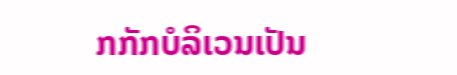ກກັກບໍລິເວນເປັນ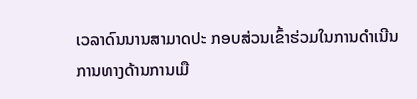ເວລາດົນນານສາມາດປະ ກອບສ່ວນເຂົ້າຮ່ວມໃນການດໍາເນີນການທາງດ້ານການເມື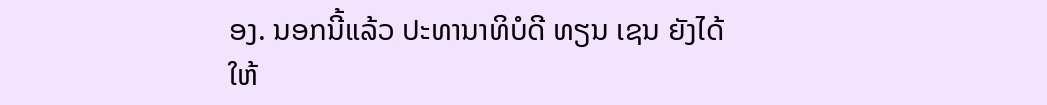ອງ. ນອກນີ້ແລ້ວ ປະທານາທິບໍດີ ທຽນ ເຊນ ຍັງໄດ້ໃຫ້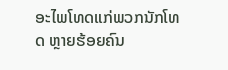ອະໄພໂທດແກ່ພວກນັກໂທດ ຫຼາຍຮ້ອຍຄົນ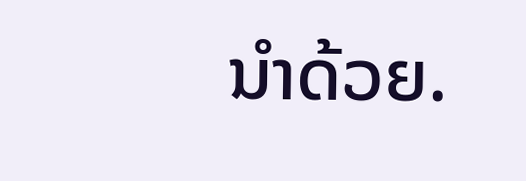ນໍາດ້ວຍ.